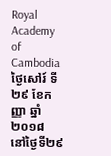Royal Academy of Cambodia
ថ្ងៃសៅរ៍ ទី២៩ ខែកញ្ញា ឆ្នាំ២០១៨
នៅថ្ងៃទី២៩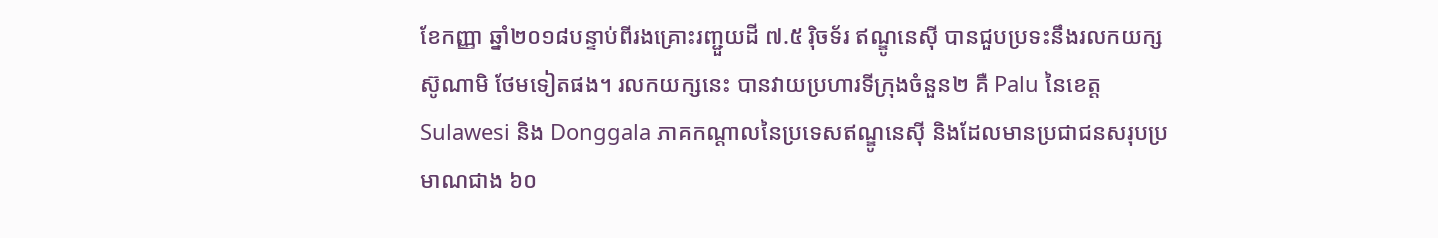ខែកញ្ញា ឆ្នាំ២០១៨បន្ទាប់ពីរងគ្រោះរញ្ជួយដី ៧.៥ រ៉ិចទ័រ ឥណ្ឌូនេស៊ី បានជួបប្រទះនឹងរលកយក្ស ស៊ូណាមិ ថែមទៀតផង។ រលកយក្សនេះ បានវាយប្រហារទីក្រុងចំនួន២ គឺ Palu នៃខេត្ត Sulawesi និង Donggala ភាគកណ្ដាលនៃប្រទេសឥណ្ឌូនេស៊ី និងដែលមានប្រជាជនសរុបប្រមាណជាង ៦០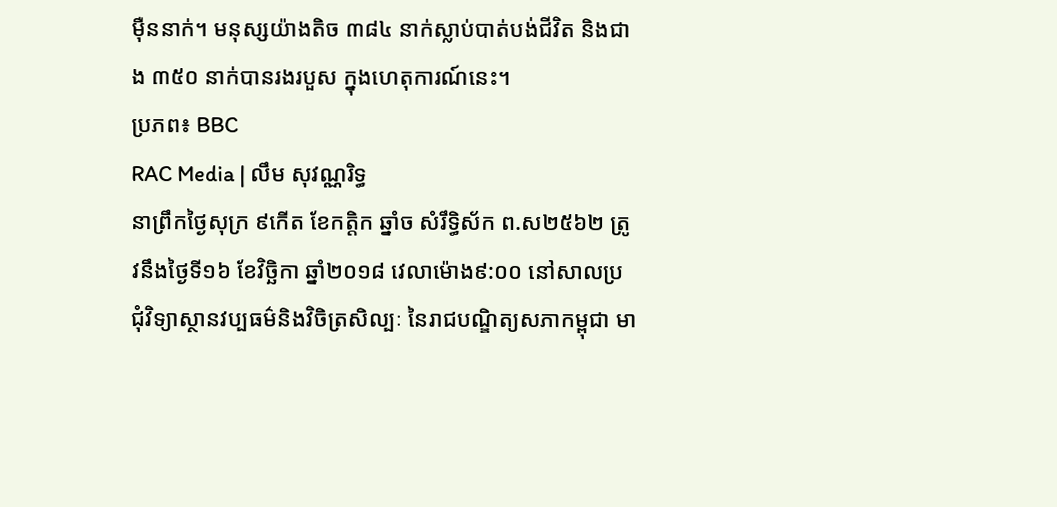ម៉ឺននាក់។ មនុស្សយ៉ាងតិច ៣៨៤ នាក់ស្លាប់បាត់បង់ជីវិត និងជាង ៣៥០ នាក់បានរងរបួស ក្នុងហេតុការណ៍នេះ។
ប្រភព៖ BBC
RAC Media | លឹម សុវណ្ណរិទ្ធ
នាព្រឹកថ្ងៃសុក្រ ៩កើត ខែកត្តិក ឆ្នាំច សំរឹទ្ធិស័ក ព.ស២៥៦២ ត្រូវនឹងថ្ងៃទី១៦ ខែវិច្ឆិកា ឆ្នាំ២០១៨ វេលាម៉ោង៩:០០ នៅសាលប្រជុំវិទ្យាស្ថានវប្បធម៌និងវិចិត្រសិល្បៈ នៃរាជបណ្ឌិត្យសភាកម្ពុជា មា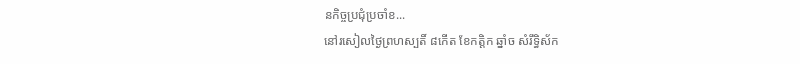នកិច្ចប្រជុំប្រចាំខ...
នៅរសៀលថ្ងៃព្រហស្បតិ៍ ៨កើត ខែកត្តិក ឆ្នាំច សំរឹទ្ធិស័ក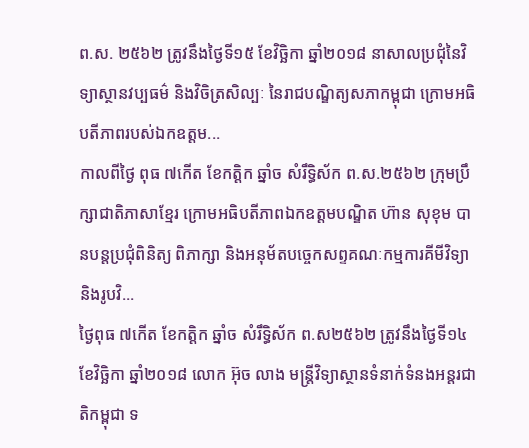ព.ស. ២៥៦២ ត្រូវនឹងថ្ងៃទី១៥ ខែវិច្ឆិកា ឆ្នាំ២០១៨ នាសាលប្រជុំនៃវិទ្យាស្ថានវប្បធម៌ និងវិចិត្រសិល្បៈ នៃរាជបណ្ឌិត្យសភាកម្ពុជា ក្រោមអធិបតីភាពរបស់ឯកឧត្តម...
កាលពីថ្ងៃ ពុធ ៧កើត ខែកត្តិក ឆ្នាំច សំរឹទ្ធិស័ក ព.ស.២៥៦២ ក្រុមប្រឹក្សាជាតិភាសាខ្មែរ ក្រោមអធិបតីភាពឯកឧត្តមបណ្ឌិត ហ៊ាន សុខុម បានបន្តប្រជុំពិនិត្យ ពិភាក្សា និងអនុម័តបច្ចេកសព្ទគណៈកម្មការគីមីវិទ្យា និងរូបវិ...
ថ្ងៃពុធ ៧កើត ខែកត្តិក ឆ្នាំច សំរឹទ្ធិស័ក ព.ស២៥៦២ ត្រូវនឹងថ្ងៃទី១៤ ខែវិច្ឆិកា ឆ្នាំ២០១៨ លោក អ៊ុច លាង មន្ត្រីវិទ្យាស្ថានទំនាក់ទំនងអន្តរជាតិកម្ពុជា ទ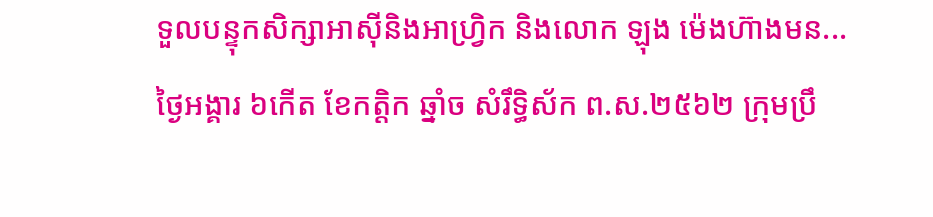ទួលបន្ទុកសិក្សាអាស៊ីនិងអាហ្វ្រិក និងលោក ឡុង ម៉េងហ៊ាងមន...
ថ្ងៃអង្គារ ៦កើត ខែកត្តិក ឆ្នាំច សំរឹទ្ធិស័ក ព.ស.២៥៦២ ក្រុមប្រឹ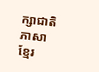ក្សាជាតិភាសាខ្មែរ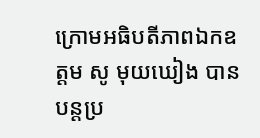ក្រោមអធិបតីភាពឯកឧត្តម សូ មុយឃៀង បានបន្តប្រ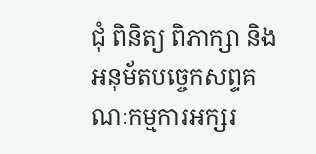ជុំ ពិនិត្យ ពិភាក្សា និងអនុម័តបច្ចេកសព្ទគណៈកម្មការអក្សរ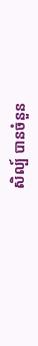សិល្ប៍ បានចំនួន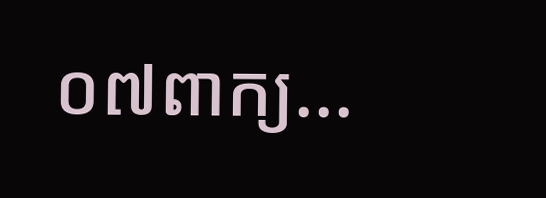០៧ពាក្យ...